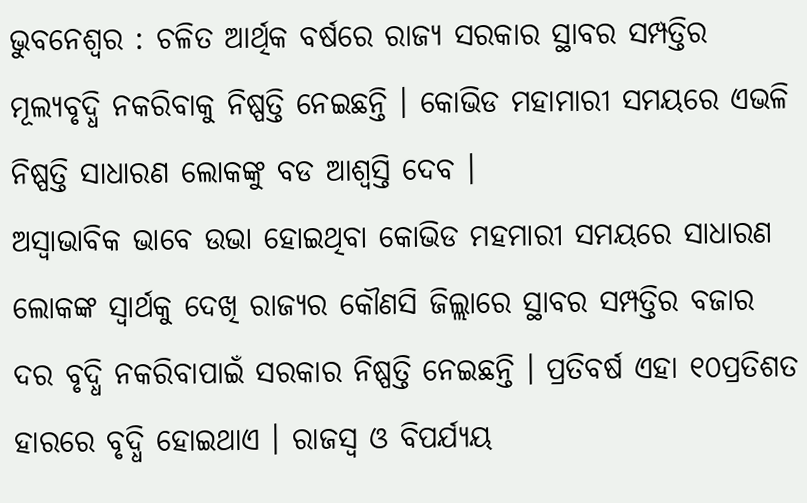ଭୁବନେଶ୍ୱର : ଚଳିତ ଆର୍ଥିକ ବର୍ଷରେ ରାଜ୍ୟ ସରକାର ସ୍ଥାବର ସମ୍ପତ୍ତିର ମୂଲ୍ୟବୃଦ୍ଧି ନକରିବାକୁ ନିଷ୍ପତ୍ତି ନେଇଛନ୍ତି । କୋଭିଡ ମହାମାରୀ ସମୟରେ ଏଭଳି ନିଷ୍ପତ୍ତି ସାଧାରଣ ଲୋକଙ୍କୁ ବଡ ଆଶ୍ୱସ୍ତି ଦେବ ।
ଅସ୍ୱାଭାବିକ ଭାବେ ଉଭା ହୋଇଥିବା କୋଭିଡ ମହମାରୀ ସମୟରେ ସାଧାରଣ ଲୋକଙ୍କ ସ୍ୱାର୍ଥକୁ ଦେଖି ରାଜ୍ୟର କୌଣସି ଜିଲ୍ଲାରେ ସ୍ଥାବର ସମ୍ପତ୍ତିର ବଜାର ଦର ବୃଦ୍ଧି ନକରିବାପାଇଁ ସରକାର ନିଷ୍ପତ୍ତି ନେଇଛନ୍ତି । ପ୍ରତିବର୍ଷ ଏହା ୧୦ପ୍ରତିଶତ ହାରରେ ବୃଦ୍ଧି ହୋଇଥାଏ । ରାଜସ୍ୱ ଓ ବିପର୍ଯ୍ୟୟ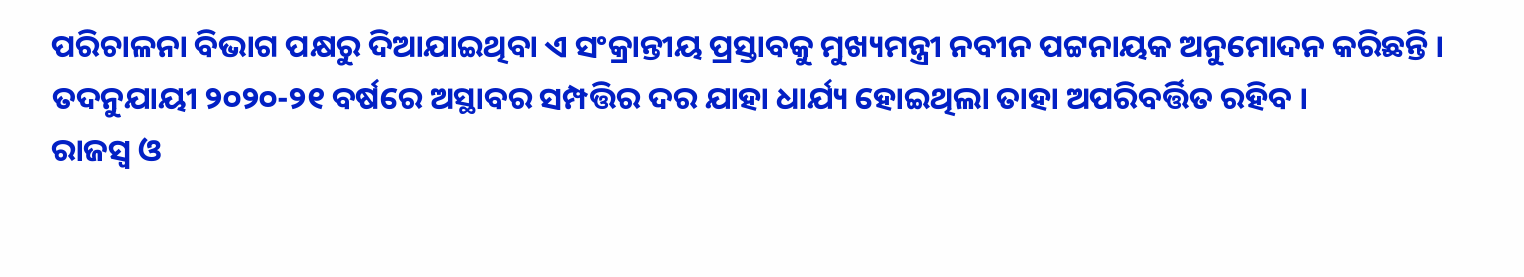ପରିଚାଳନା ବିଭାଗ ପକ୍ଷରୁ ଦିଆଯାଇଥିବା ଏ ସଂକ୍ରାନ୍ତୀୟ ପ୍ରସ୍ତାବକୁ ମୁଖ୍ୟମନ୍ତ୍ରୀ ନବୀନ ପଟ୍ଟନାୟକ ଅନୁମୋଦନ କରିଛନ୍ତି । ତଦନୁଯାୟୀ ୨୦୨୦-୨୧ ବର୍ଷରେ ଅସ୍ଥାବର ସମ୍ପତ୍ତିର ଦର ଯାହା ଧାର୍ଯ୍ୟ ହୋଇଥିଲା ତାହା ଅପରିବର୍ତ୍ତିତ ରହିବ ।
ରାଜସ୍ୱ ଓ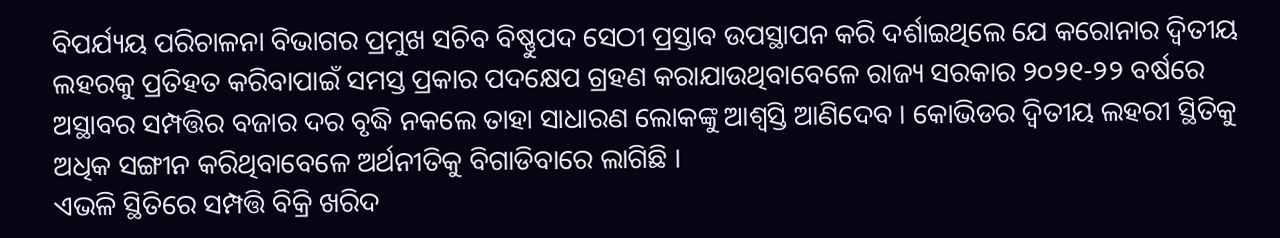ବିପର୍ଯ୍ୟୟ ପରିଚାଳନା ବିଭାଗର ପ୍ରମୁଖ ସଚିବ ବିଷ୍ଣୁପଦ ସେଠୀ ପ୍ରସ୍ତାବ ଉପସ୍ଥାପନ କରି ଦର୍ଶାଇଥିଲେ ଯେ କରୋନାର ଦ୍ୱିତୀୟ ଲହରକୁ ପ୍ରତିହତ କରିବାପାଇଁ ସମସ୍ତ ପ୍ରକାର ପଦକ୍ଷେପ ଗ୍ରହଣ କରାଯାଉଥିବାବେଳେ ରାଜ୍ୟ ସରକାର ୨୦୨୧-୨୨ ବର୍ଷରେ ଅସ୍ଥାବର ସମ୍ପତ୍ତିର ବଜାର ଦର ବୃଦ୍ଧି ନକଲେ ତାହା ସାଧାରଣ ଲୋକଙ୍କୁ ଆଶ୍ୱସ୍ତି ଆଣିଦେବ । କୋଭିଡର ଦ୍ୱିତୀୟ ଲହରୀ ସ୍ଥିତିକୁ ଅଧିକ ସଙ୍ଗୀନ କରିଥିବାବେଳେ ଅର୍ଥନୀତିକୁ ବିଗାଡିବାରେ ଲାଗିଛି ।
ଏଭଳି ସ୍ଥିତିରେ ସମ୍ପତ୍ତି ବିକ୍ରି ଖରିଦ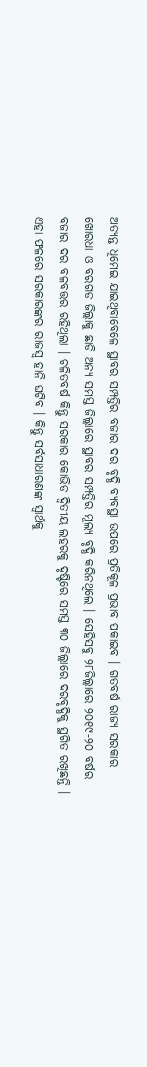ଅତ୍ୟନ୍ତ ଧିମେଇ ଯାଇଥିବାବେଳେ ସ୍ଥାବର ସମ୍ପତ୍ତିର ବଜାର ଦର ବୃଦ୍ଧି ବ୍ୟବସ୍ଥା ଉପରେ ପ୍ରତିକୂଳ ପ୍ରଭାବ ପକାଇବ । ଗତବର୍ଷ ରାଜ୍ୟ ସରକାର ଖୋରଧା ଓ ବରଗଡ ଜିଲ୍ଲାକୁ ଛାଡି ଅନ୍ୟ ସମସ୍ତ ଜିଲ୍ଲାରେ ସ୍ଥାବର ସମ୍ପତ୍ତିର ମୂଲ୍ୟ ବୃଦ୍ଧି କରିନଥିଲେ । ସେହିସବୁ ୨୮ଜିଲ୍ଲାରେ ୨୦୧୯-୨୦ ବର୍ଷର ବଜାର ଦର ବଳବତ୍ତର ରହିଥିଲା । ଚଳିତବର୍ଷ କିନ୍ତୁ ସରକାର କୋଭିଡ ଦ୍ୱିତୀୟ ଲହରକୁ ଦୃଷ୍ଟିରେ ସମସ୍ତ ୩୦ ଜିଲ୍ଲାରେ ଦରବୃଦ୍ଧିକୁ ସ୍ଥଗିତ ରଖିଛନ୍ତି । ଏହା ଫଳରେ ସରକାରଙ୍କର ରାଜସ୍ୱ ହାନି ଘଟିବ । କିନ୍ତୁ ସର୍ବସାଧାରଣଙ୍କ ସ୍ୱାର୍ଥକୁ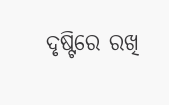ଦୃଷ୍ଟିରେ ରଖି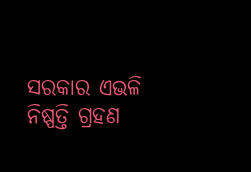ସରକାର ଏଭଳି ନିଷ୍ପତ୍ତି ଗ୍ରହଣ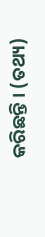କରିଛନ୍ତି । (ତଥ୍ୟ)